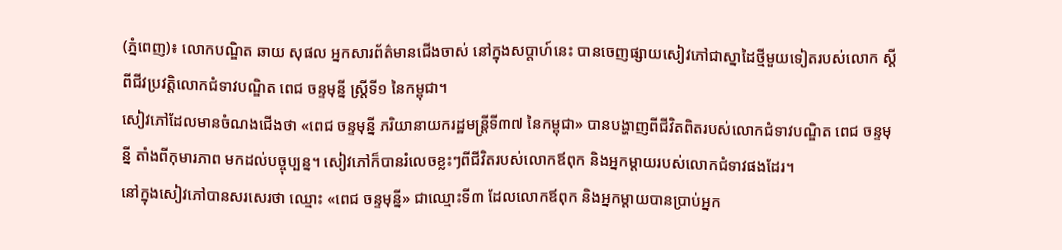(ភ្នំពេញ)៖ លោកបណ្ឌិត ឆាយ សុផល អ្នកសារព័ត៌មានជើងចាស់ នៅក្នុងសប្តាហ៍នេះ បានចេញផ្សាយសៀវភៅជាស្នាដៃថ្មីមួយទៀតរបស់លោក ស្តីពីជីវប្រវត្តិលោកជំទាវបណ្ឌិត ពេជ ចន្ទមុន្នី ស្រ្តីទី១ នៃកម្ពុជា។
សៀវភៅដែលមានចំណងជើងថា «ពេជ ចន្ទមុន្នី ភរិយានាយករដ្ឋមន្រ្តីទី៣៧ នៃកម្ពុជា» បានបង្ហាញពីជីវិតពិតរបស់លោកជំទាវបណ្ឌិត ពេជ ចន្ទមុន្នី តាំងពីកុមារភាព មកដល់បច្ចុប្បន្ន។ សៀវភៅក៏បានរំលេចខ្លះៗពីជីវិតរបស់លោកឪពុក និងអ្នកម្តាយរបស់លោកជំទាវផងដែរ។
នៅក្នុងសៀវភៅបានសរសេរថា ឈ្មោះ «ពេជ ចន្ទមុន្នី» ជាឈ្មោះទី៣ ដែលលោកឪពុក និងអ្នកម្តាយបានប្រាប់អ្នក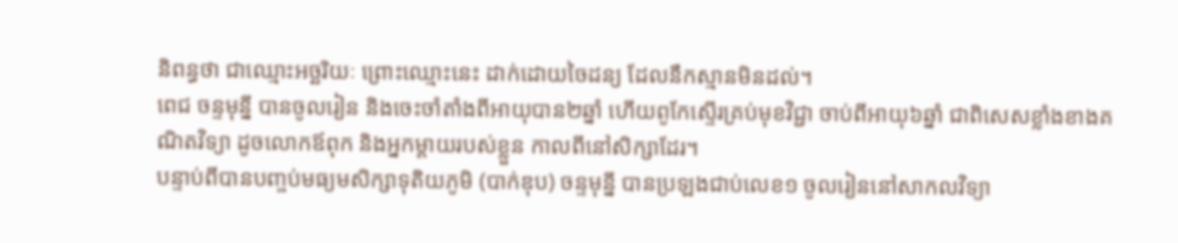និពន្ធថា ជាឈ្មោះអច្ឆរិយៈ ព្រោះឈ្មោះនេះ ដាក់ដោយចៃដន្យ ដែលនឹកស្មានមិនដល់។
ពេជ ចន្ទមុន្នី បានចូលរៀន និងចេះចាំតាំងពីអាយុបាន២ឆ្នាំ ហើយពូកែស្ទើរគ្រប់មុខវិជ្ជា ចាប់ពីអាយុ៦ឆ្នាំ ជាពិសេសខ្លាំងខាងគណិតវិទ្យា ដូចលោកឪពុក និងអ្នកម្តាយរបស់ខ្លួន កាលពីនៅសិក្សាដែរ។
បន្ទាប់ពីបានបញ្ចប់មធ្យមសិក្សាទុតិយភូមិ (បាក់ឌុប) ចន្ទមុន្នី បានប្រឡងជាប់លេខ១ ចូលរៀននៅសាកលវិទ្យា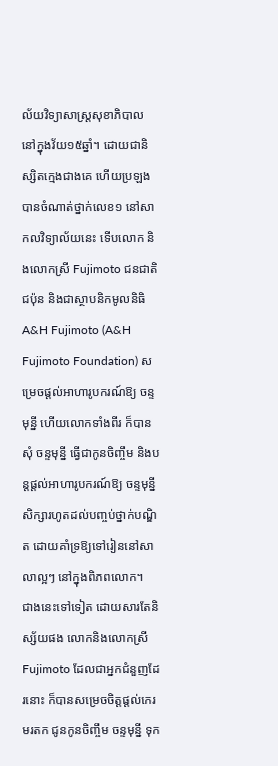ល័យវិទ្យាសាស្រ្តសុខាភិបាល នៅក្នុងវ័យ១៥ឆ្នាំ។ ដោយជានិស្សិតក្មេងជាងគេ ហើយប្រឡងបានចំណាត់ថ្នាក់លេខ១ នៅសាកលវិទ្យាល័យនេះ ទើបលោក និងលោកស្រី Fujimoto ជនជាតិជប៉ុន និងជាស្ថាបនិកមូលនិធិ A&H Fujimoto (A&H Fujimoto Foundation) សម្រេចផ្តល់អាហារូបករណ៍ឱ្យ ចន្ទមុន្នី ហើយលោកទាំងពីរ ក៏បានសុំ ចន្ទមុន្នី ធ្វើជាកូនចិញ្ចឹម និងបន្តផ្តល់អាហារូបករណ៍ឱ្យ ចន្ទមុន្នី សិក្សារហូតដល់បញ្ចប់ថ្នាក់បណ្ឌិត ដោយគាំទ្រឱ្យទៅរៀននៅសាលាល្អៗ នៅក្នុងពិភពលោក។
ជាងនេះទៅទៀត ដោយសារតែនិស្ស័យផង លោកនិងលោកស្រី Fujimoto ដែលជាអ្នកជំនួញដែរនោះ ក៏បានសម្រេចចិត្តផ្តល់កេរមរតក ជូនកូនចិញ្ចឹម ចន្ទមុន្នី ទុក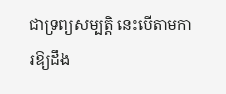ជាទ្រព្យសម្បត្តិ នេះបើតាមការឱ្យដឹង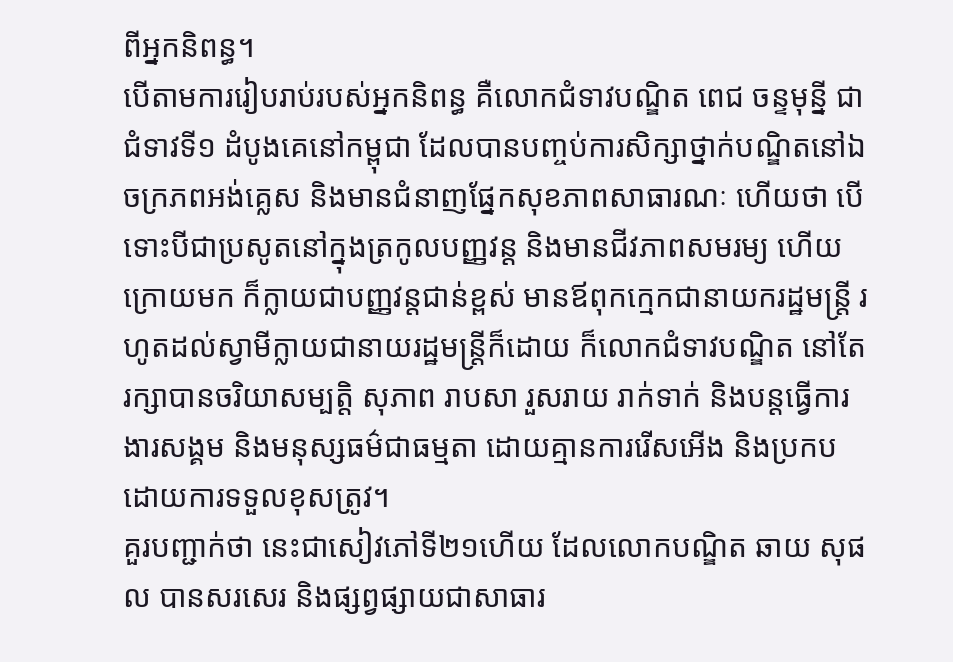ពីអ្នកនិពន្ធ។
បើតាមការរៀបរាប់របស់អ្នកនិពន្ធ គឺលោកជំទាវបណ្ឌិត ពេជ ចន្ទមុន្នី ជាជំទាវទី១ ដំបូងគេនៅកម្ពុជា ដែលបានបញ្ចប់ការសិក្សាថ្នាក់បណ្ឌិតនៅឯចក្រភពអង់គ្លេស និងមានជំនាញផ្នែកសុខភាពសាធារណៈ ហើយថា បើទោះបីជាប្រសូតនៅក្នុងត្រកូលបញ្ញវន្ត និងមានជីវភាពសមរម្យ ហើយក្រោយមក ក៏ក្លាយជាបញ្ញវន្តជាន់ខ្ពស់ មានឪពុកក្មេកជានាយករដ្ឋមន្រ្តី រហូតដល់ស្វាមីក្លាយជានាយរដ្ឋមន្រ្តីក៏ដោយ ក៏លោកជំទាវបណ្ឌិត នៅតែរក្សាបានចរិយាសម្បត្តិ សុភាព រាបសា រួសរាយ រាក់ទាក់ និងបន្តធ្វើការងារសង្គម និងមនុស្សធម៌ជាធម្មតា ដោយគ្មានការរើសអើង និងប្រកបដោយការទទួលខុសត្រូវ។
គួរបញ្ជាក់ថា នេះជាសៀវភៅទី២១ហើយ ដែលលោកបណ្ឌិត ឆាយ សុផល បានសរសេរ និងផ្សព្វផ្សាយជាសាធារ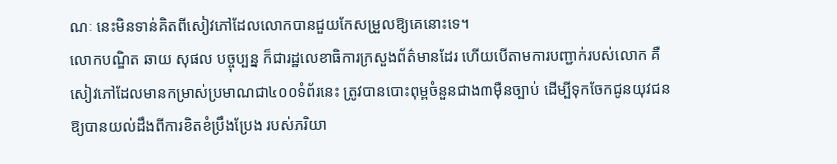ណៈ នេះមិនទាន់គិតពីសៀវភៅដែលលោកបានជួយកែសម្រួលឱ្យគេនោះទេ។
លោកបណ្ឌិត ឆាយ សុផល បច្ចុប្បន្ន ក៏ជារដ្ឋលេខាធិការក្រសួងព័ត៌មានដែរ ហើយបើតាមការបញ្ជាក់របស់លោក គឺសៀវភៅដែលមានកម្រាស់ប្រមាណជា៤០០ទំព័រនេះ ត្រូវបានបោះពុម្ពចំនួនជាង៣ម៉ឺនច្បាប់ ដើម្បីទុកចែកជូនយុវជន ឱ្យបានយល់ដឹងពីការខិតខំប្រឹងប្រែង របស់ភរិយា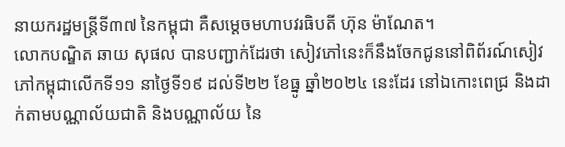នាយករដ្ឋមន្ត្រីទី៣៧ នៃកម្ពុជា គឺសម្តេចមហាបវរធិបតី ហ៊ុន ម៉ាណែត។
លោកបណ្ឌិត ឆាយ សុផល បានបញ្ជាក់ដែរថា សៀវភៅនេះក៏នឹងចែកជូននៅពិព័រណ៍សៀវភៅកម្ពុជាលើកទី១១ នាថ្ងៃទី១៩ ដល់ទី២២ ខែធ្នូ ឆ្នាំ២០២៤ នេះដែរ នៅឯកោះពេជ្រ និងដាក់តាមបណ្ណាល័យជាតិ និងបណ្ណាល័យ នៃ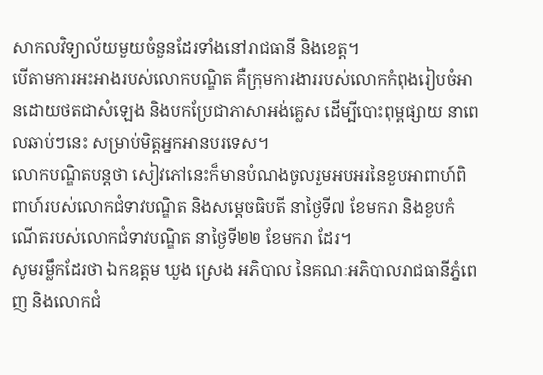សាកលវិទ្យាល័យមួយចំនួនដែរទាំងនៅរាជធានី និងខេត្ត។
បើតាមការអះអាងរបស់លោកបណ្ឌិត គឺក្រុមការងាររបស់លោកកំពុងរៀបចំអានដោយថតជាសំឡេង និងបកប្រែជាភាសាអង់គ្លេស ដើម្បីបោះពុម្ពផ្សាយ នាពេលឆាប់ៗនេះ សម្រាប់មិត្តអ្នកអានបរទេស។
លោកបណ្ឌិតបន្តថា សៀវភៅនេះក៏មានបំណងចូលរួមអបអរនៃខួបអាពាហ៍ពិពាហ៍របស់លោកជំទាវបណ្ឌិត និងសម្តេចធិបតី នាថ្ងៃទី៧ ខែមករា និងខួបកំណើតរបស់លោកជំទាវបណ្ឌិត នាថ្ងៃទី២២ ខែមករា ដែរ។
សូមរម្លឹកដែរថា ឯកឧត្តម ឃួង ស្រេង អភិបាល នៃគណៈអភិបាលរាជធានីភ្នំពេញ និងលោកជំ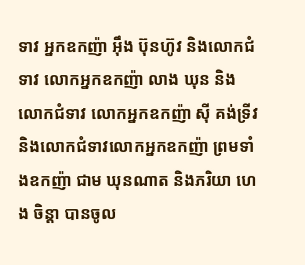ទាវ អ្នកឧកញ៉ា អ៊ឹង ប៊ុនហ៊ូវ និងលោកជំទាវ លោកអ្នកឧកញ៉ា លាង ឃុន និងលោកជំទាវ លោកអ្នកឧកញ៉ា ស៊ី គង់ទ្រីវ និងលោកជំទាវលោកអ្នកឧកញ៉ា ព្រមទាំងឧកញ៉ា ជាម ឃុនណាត និងភរិយា ហេង ចិន្តា បានចូល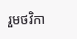រួមថវិកា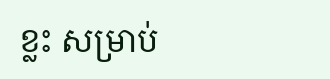ខ្លះ សម្រាប់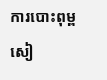ការបោះពុម្ពសៀ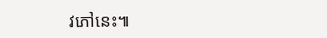វភៅនេះ៕